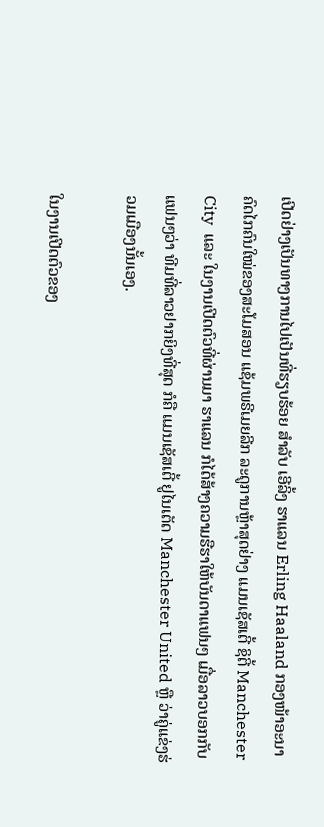ເປີດຢ່າງເປັນທາງການໄປເປັນທີ່ຮຽບຮ້ອຍ ສຳລັບ ເອີລິ້ງ ຮາແລນ Erling Haaland ກອງໜ້າອະນາຄົດໄກຄົນໃໝ່ຂອງສະໂມສອນ ແຊ້ມພຣີເມຍລີກ ລະດູການຫຼ້າສຸດຢ່າງ ແມນເຊັສເຕີ້ ຊິຕີ້ Manchester City  ແລະ ໃນງານເປີດຕົວທີ່ຜ່ານມາ ຮາແລນ ກໍໄດ້ສ້າງຄວາມຮືຮາໃຫ້ບັນດາແຟນໆ ເມື່ອລາວບອກກັບແຟນໆວ່າ ທີມທີ່ລາວຢາກຍິງທີ່ສຸດ ກໍຄື ແມນເຊັສເຕີ້ ຢູໄນເຕັດ Manchester United ຫຼື ວ່າຄູ່ແຂ່ງຮ່ວມເມືອງນັ້ນເອງ.

ໃນງານເປີດຕົວຂອງ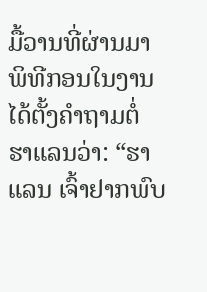ມື້ວານທີ່ຜ່ານມາ ພິທີກອນໃນງານໄດ້ຕັ້ງຄຳຖາມຕໍ່ ຮາແລນວ່າ: “ຮາແລນ ເຈົ້າຢາກພົບ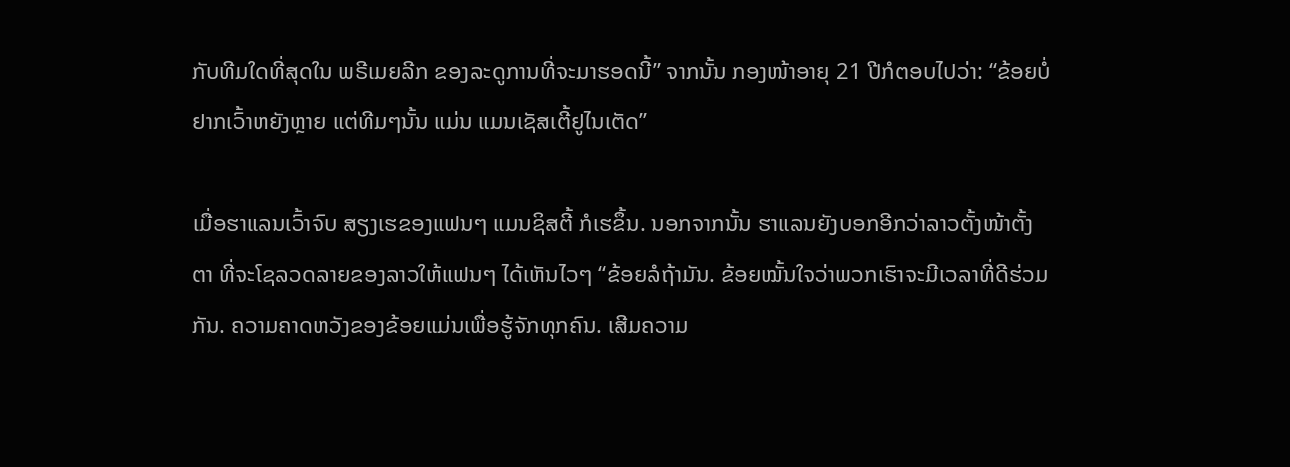ກັບທີມໃດທີ່ສຸດໃນ ພຣີເມຍລີກ ຂອງລະດູການທີ່ຈະມາຮອດນີ້” ຈາກນັ້ນ ກອງໜ້າອາຍຸ 21 ປີກໍຕອບໄປວ່າ: “ຂ້ອຍບໍ່ຢາກເວົ້າຫຍັງຫຼາຍ ແຕ່ທີມໆນັ້ນ ແມ່ນ ແມນເຊັສເຕີ້ຢູໄນເຕັດ”

ເມື່ອຮາແລນເວົ້າຈົບ ສຽງເຮຂອງແຟນໆ ແມນຊິສຕີ້ ກໍເຮຂຶ້ນ. ນອກຈາກນັ້ນ ຮາແລນຍັງບອກອີກວ່າລາວຕັ້ງໜ້າຕັ້ງຕາ ທີ່ຈະໂຊລວດລາຍຂອງລາວໃຫ້ແຟນໆ ໄດ້ເຫັນໄວໆ “ຂ້ອຍລໍຖ້າມັນ. ຂ້ອຍໝັ້ນໃຈວ່າພວກເຮົາຈະມີເວລາທີ່ດີຮ່ວມກັນ. ຄວາມຄາດຫວັງຂອງຂ້ອຍແມ່ນເພື່ອຮູ້ຈັກທຸກຄົນ. ເສີມຄວາມ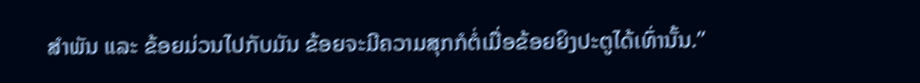ສຳພັນ ແລະ ຂ້ອຍມ່ວນໄປກັບມັນ ຂ້ອຍຈະມີຄວາມສຸກກໍຕໍ່ເມື່ອຂ້ອຍຍິງປະຕູໄດ້ເທົ່ານັ້ນ.”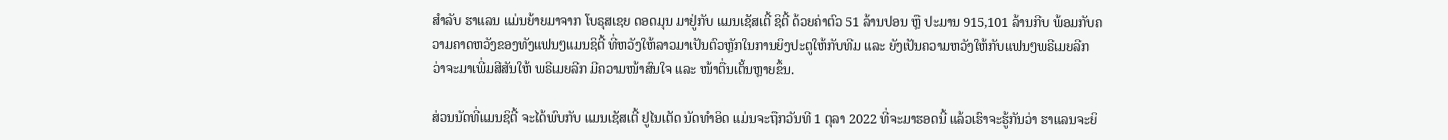ສຳລັບ ຮາແລນ ແມ່ນຍ້າຍມາຈາກ ໂບຣຸສເຊຍ ດອດມຸນ ມາຢູ່ກັບ ແມນເຊັສເຕີ້ ຊິຕີ້ ດ້ວຍຄ່າຕົວ 51 ລ້ານປອນ ຫຼື ປະມານ 915,101 ລ້ານກີບ ພ້ອມກັບຄວາມຄາດຫວັງຂອງທັງແຟນໆແມນຊິຕີ້ ທີ່ຫວັງໃຫ້ລາວມາເປັນຕົວຫຼັກໃນການຍິງປະຕູໃຫ້ກັບທີມ ແລະ ຍັງເປັນຄວາມຫວັງໃຫ້ກັບແຟນໆພຣີເມຍລີກ ວ່າຈະມາເພີ່ມສີສັນໃຫ້ ພຣີເມຍລີກ ມີຄວາມໜ້າສົນໃຈ ແລະ ໜ້າຕື່ນເຕັ້ນຫຼາຍຂຶ້ນ.

ສ່ວນນັດທີ່ແມນຊິຕີ້ ຈະໄດ້ພົບກັບ ແມນເຊັສເຕີ້ ຢູໄນເຕັດ ນັດທຳອິດ ແມ່ນຈະຖືກວັນທີ 1 ຕຸລາ 2022 ທີ່ຈະມາຮອດນີ້ ແລ້ວເຮົາຈະຮູ້ກັນວ່າ ຮາແລນຈະຍິ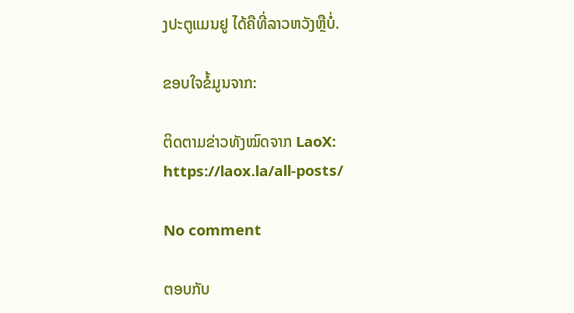ງປະຕູແມນຢູ ໄດ້ຄືທີ່ລາວຫວັງຫຼືບໍ່.

ຂອບໃຈຂໍ້ມູນຈາກ:

ຕິດຕາມຂ່າວທັງໝົດຈາກ LaoX: https://laox.la/all-posts/

No comment

ຕອບກັບ